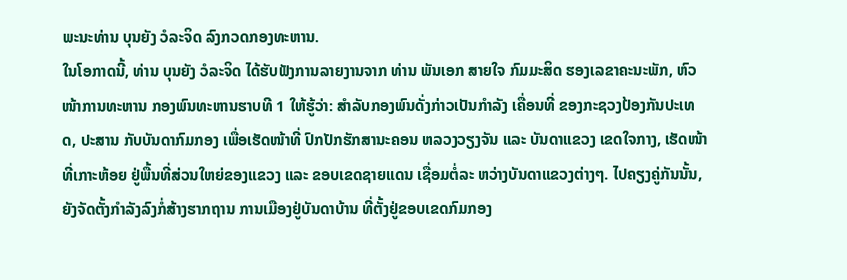ພະນະທ່ານ ບຸນຍັງ ວໍລະຈິດ ລົງກວດກອງທະຫານ.
ໃນໂອກາດນີ້, ທ່ານ ບຸນຍັງ ວໍລະຈິດ ໄດ້ຮັບຟັງການລາຍງານຈາກ ທ່ານ ພັນເອກ ສາຍໃຈ ກົມມະສິດ ຮອງເລຂາຄະນະພັກ, ຫົວໜ້າການທະຫານ ກອງພົນທະຫານຮາບທີ 1 ໃຫ້ຮູ້ວ່າ: ສໍາລັບກອງພົນດັ່ງກ່າວເປັນກໍາລັງ ເຄື່ອນທີ່ ຂອງກະຊວງປ້ອງກັນປະເທດ, ປະສານ ກັບບັນດາກົມກອງ ເພື່ອເຮັດໜ້າທີ່ ປົກປັກຮັກສານະຄອນ ຫລວງວຽງຈັນ ແລະ ບັນດາແຂວງ ເຂດໃຈກາງ, ເຮັດໜ້າທີ່ເກາະຫ້ອຍ ຢູ່ພື້ນທີ່ສ່ວນໃຫຍ່ຂອງແຂວງ ແລະ ຂອບເຂດຊາຍແດນ ເຊື່ອມຕໍ່ລະ ຫວ່າງບັນດາແຂວງຕ່າງໆ. ໄປຄຽງຄູ່ກັນນັ້ນ, ຍັງຈັດຕັ້ງກໍາລັງລົງກໍ່ສ້າງຮາກຖານ ການເມືອງຢູ່ບັນດາບ້ານ ທີ່ຕັ້ງຢູ່ຂອບເຂດກົມກອງ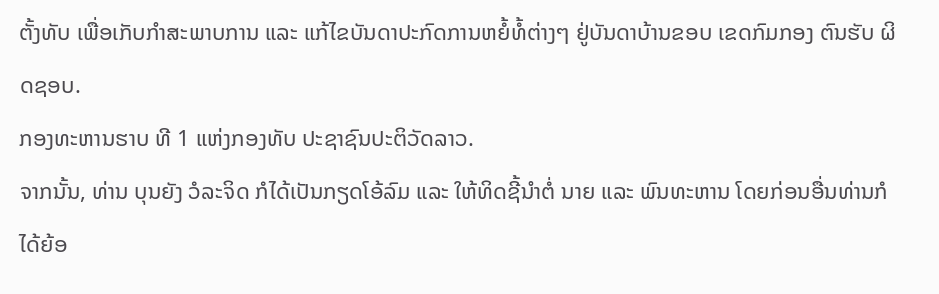ຕັ້ງທັບ ເພື່ອເກັບກໍາສະພາບການ ແລະ ແກ້ໄຂບັນດາປະກົດການຫຍໍ້ທໍ້ຕ່າງໆ ຢູ່ບັນດາບ້ານຂອບ ເຂດກົມກອງ ຕົນຮັບ ຜິດຊອບ.
ກອງທະຫານຮາບ ທີ 1 ແຫ່ງກອງທັບ ປະຊາຊົນປະຕິວັດລາວ.
ຈາກນັ້ນ, ທ່ານ ບຸນຍັງ ວໍລະຈິດ ກໍໄດ້ເປັນກຽດໂອ້ລົມ ແລະ ໃຫ້ທິດຊີ້ນໍາຕໍ່ ນາຍ ແລະ ພົນທະຫານ ໂດຍກ່ອນອື່ນທ່ານກໍໄດ້ຍ້ອ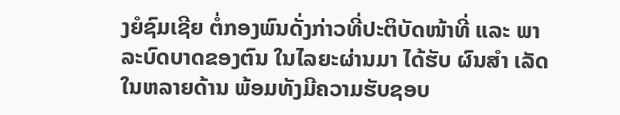ງຍໍຊົມເຊີຍ ຕໍ່ກອງພົນດັ່ງກ່າວທີ່ປະຕິບັດໜ້າທີ່ ແລະ ພາລະບົດບາດຂອງຕົນ ໃນໄລຍະຜ່ານມາ ໄດ້ຮັບ ຜົນສໍາ ເລັດໃນຫລາຍດ້ານ ພ້ອມທັງມີຄວາມຮັບຊອບ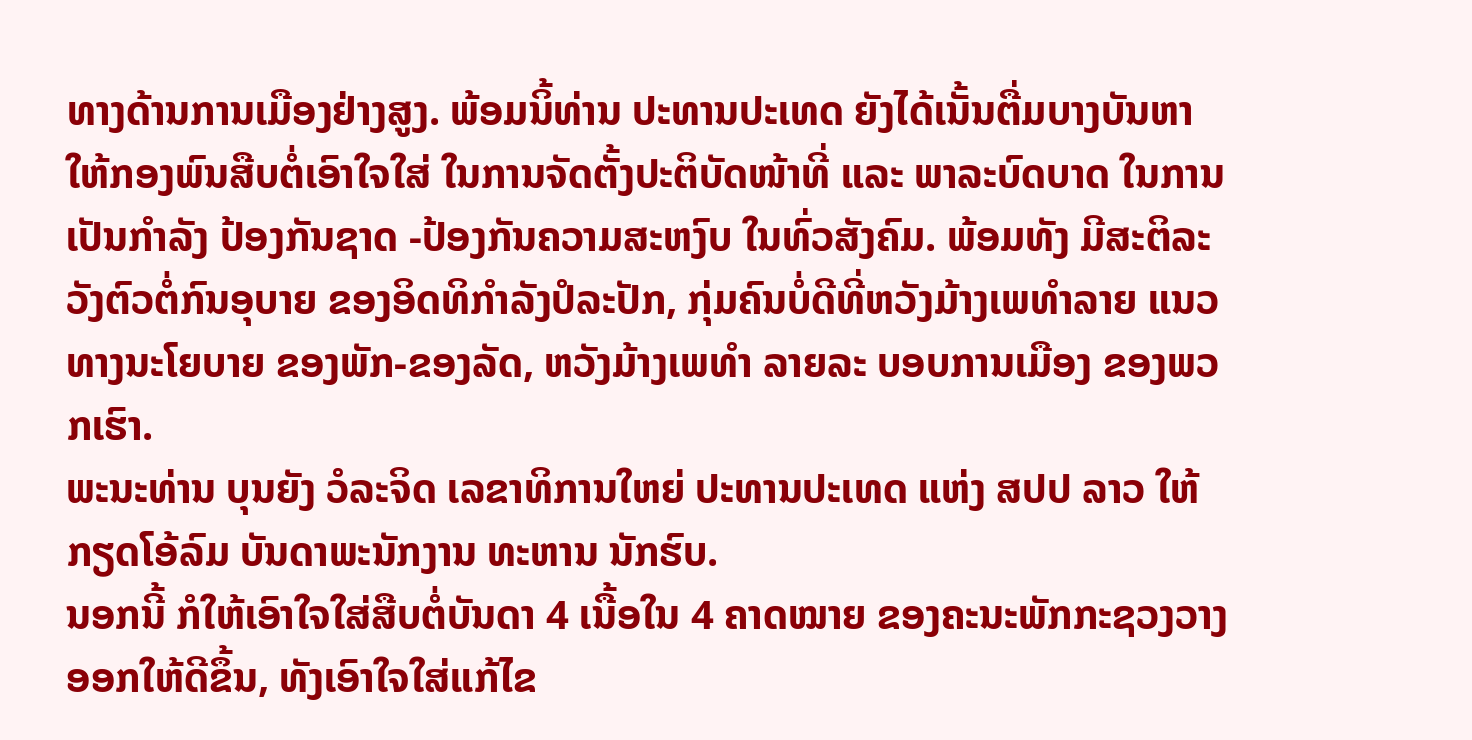ທາງດ້ານການເມືອງຢ່າງສູງ. ພ້ອມນິ້ທ່ານ ປະທານປະເທດ ຍັງໄດ້ເນັ້ນຕື່ມບາງບັນຫາ ໃຫ້ກອງພົນສືບຕໍ່ເອົາໃຈໃສ່ ໃນການຈັດຕັ້ງປະຕິບັດໜ້າທີ່ ແລະ ພາລະບົດບາດ ໃນການ ເປັນກໍາລັງ ປ້ອງກັນຊາດ -ປ້ອງກັນຄວາມສະຫງົບ ໃນທົ່ວສັງຄົມ. ພ້ອມທັງ ມີສະຕິລະວັງຕົວຕໍ່ກົນອຸບາຍ ຂອງອິດທິກໍາລັງປໍລະປັກ, ກຸ່ມຄົນບໍ່ດີທີ່ຫວັງມ້າງເພທໍາລາຍ ແນວທາງນະໂຍບາຍ ຂອງພັກ-ຂອງລັດ, ຫວັງມ້າງເພທໍາ ລາຍລະ ບອບການເມືອງ ຂອງພວກເຮົາ.
ພະນະທ່ານ ບຸນຍັງ ວໍລະຈິດ ເລຂາທິການໃຫຍ່ ປະທານປະເທດ ແຫ່ງ ສປປ ລາວ ໃຫ້ກຽດໂອ້ລົມ ບັນດາພະນັກງານ ທະຫານ ນັກຮົບ.
ນອກນີ້ ກໍໃຫ້ເອົາໃຈໃສ່ສືບຕໍ່ບັນດາ 4 ເນື້ອໃນ 4 ຄາດໝາຍ ຂອງຄະນະພັກກະຊວງວາງ ອອກໃຫ້ດີຂຶ້ນ, ທັງເອົາໃຈໃສ່ແກ້ໄຂ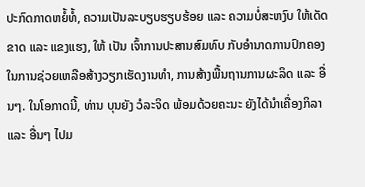ປະກົດກາດຫຍໍ້ທໍ້, ຄວາມເປັນລະບຽບຮຽບຮ້ອຍ ແລະ ຄວາມບໍ່ສະຫງົບ ໃຫ້ເດັດຂາດ ແລະ ແຂງແຮງ, ໃຫ້ ເປັນ ເຈົ້າການປະສານສົມທົບ ກັບອໍານາດການປົກຄອງ ໃນການຊ່ວຍເຫລືອສ້າງວຽກເຮັດງານທໍາ, ການສ້າງພື້ນຖານການຜະລິດ ແລະ ອື່ນໆ. ໃນໂອກາດນີ້, ທ່ານ ບຸນຍັງ ວໍລະຈິດ ພ້ອມດ້ວຍຄະນະ ຍັງໄດ້ນໍາເຄື່ອງກິລາ ແລະ ອື່ນໆ ໄປມ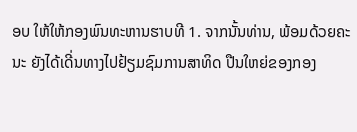ອບ ໃຫ້ໃຫ້ກອງພົນທະຫານຮາບທີ 1. ຈາກນັ້ນທ່ານ, ພ້ອມດ້ວຍຄະນະ ຍັງໄດ້ເດີ່ນທາງໄປຢ້ຽມຊົມການສາທິດ ປືນໃຫຍ່ຂອງກອງ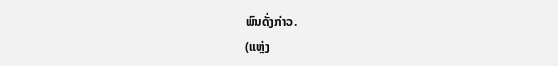ພົນດັ່ງກ່າວ.
(ແຫຼ່ງ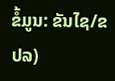ຂໍ້ມູນ: ຂັນໄຊ/ຂປລ)